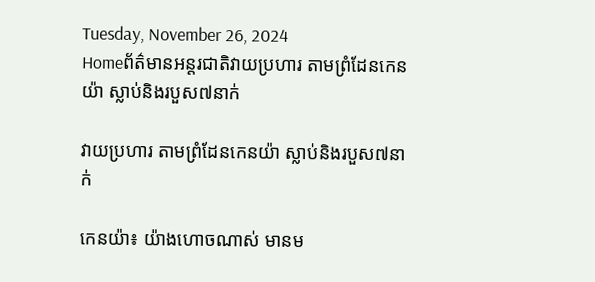Tuesday, November 26, 2024
Homeព័ត៌មានអន្តរជាតិវាយប្រហារ តាមព្រំដែនកេនយ៉ា ស្លាប់និងរបួស៧នាក់

វាយប្រហារ តាមព្រំដែនកេនយ៉ា ស្លាប់និងរបួស៧នាក់

កេនយ៉ា៖ យ៉ាងហោចណាស់ មានម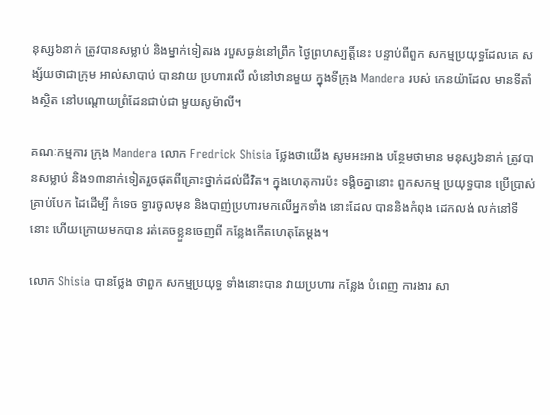នុស្ស៦នាក់ ត្រូវបានសម្លាប់ និងម្នាក់ទៀតរង របួសធ្ងន់នៅព្រឹក ថ្ងៃព្រហស្បត្តិ៍នេះ បន្ទាប់ពីពួក សកម្មប្រយុទ្ធដែលគេ សង្ស័យថាជាក្រុម អាល់សាបាប់ បានវាយ ប្រហារលើ លំនៅឋានមួយ ក្នុងទីក្រុង Mandera របស់ កេនយ៉ាដែល មានទីតាំងស្ថិត នៅបណ្តោយព្រំដែនជាប់ជា មួយសូម៉ាលី។

គណៈកម្មការ ក្រុង Mandera លោក Fredrick Shisia ថ្លែងថាយើង សូមអះអាង បន្ថែមថាមាន មនុស្ស៦នាក់ ត្រូវបានសម្លាប់ និង១៣នាក់ទៀតរួចផុតពីគ្រោះថ្នាក់ដល់ជីវិត។ ក្នុងហេតុការប៉ះ ទង្គិចគ្នានោះ ពួកសកម្ម ប្រយុទ្ធបាន ប្រើប្រាស់ គ្រាប់បែក ដៃដើម្បី កំទេច ទ្វារចូលមុន និងបាញ់ប្រហារមកលើអ្នកទាំង នោះដែល បាននិងកំពុង ដេកលង់ លក់នៅទីនោះ ហើយក្រោយមកបាន រត់គេចខ្លួនចេញពី កន្លែងកើតហេតុតែម្តង។

លោក Shisia បានថ្លែង ថាពួក សកម្មប្រយុទ្ធ ទាំងនោះបាន វាយប្រហារ កន្លែង បំពេញ ការងារ សា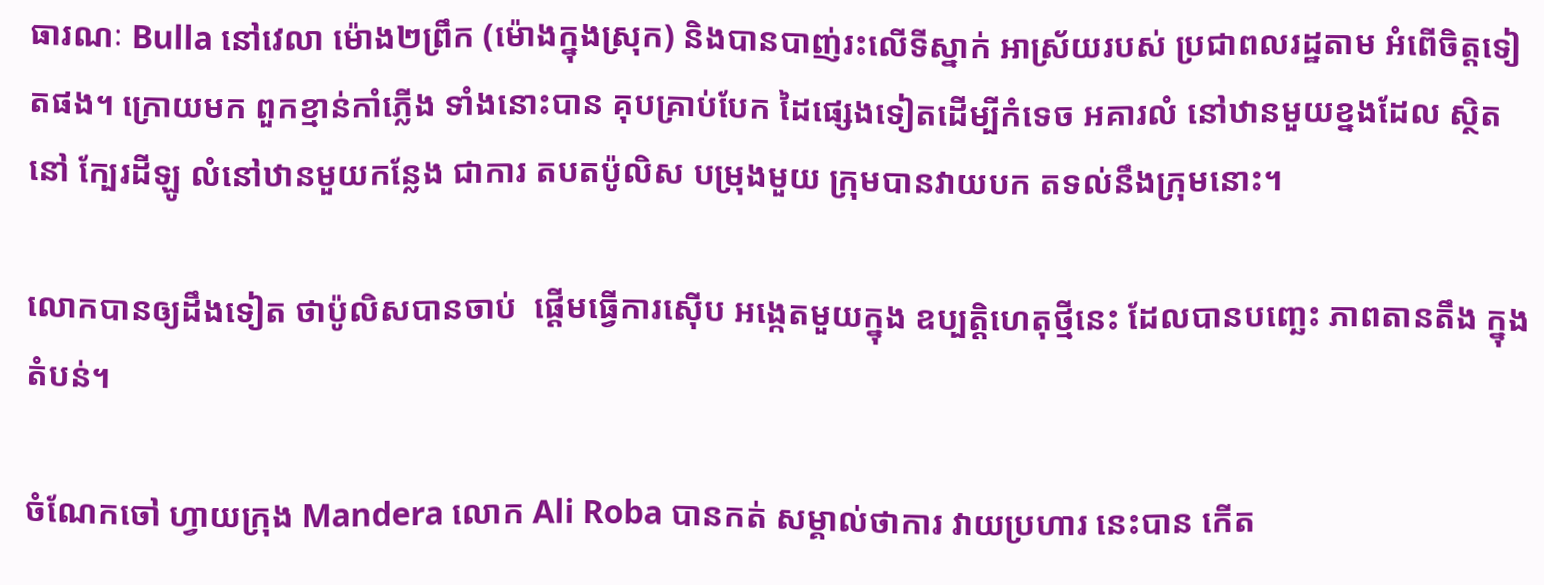ធារណៈ Bulla នៅវេលា ម៉ោង២ព្រឹក (ម៉ោងក្នុងស្រុក) និងបានបាញ់រះលើទីស្នាក់ អាស្រ័យរបស់ ប្រជាពលរដ្ឋតាម អំពើចិត្តទៀតផង។ ក្រោយមក ពួកខ្មាន់កាំភ្លើង ទាំងនោះបាន គុបគ្រាប់បែក ដៃផ្សេងទៀតដើម្បីកំទេច អគារលំ នៅឋានមួយខ្នងដែល ស្ថិតនៅ ក្បែរដីឡូ លំនៅឋានមួយកន្លែង ជាការ តបតប៉ូលិស បម្រុងមួយ ក្រុមបានវាយបក តទល់នឹងក្រុមនោះ។

លោកបានឲ្យដឹងទៀត ថាប៉ូលិសបានចាប់  ផ្តើមធ្វើការស៊ើប អង្កេតមួយក្នុង ឧប្បត្តិហេតុថ្មីនេះ ដែលបានបញ្ឆេះ ភាពតានតឹង ក្នុងតំបន់។

ចំណែកចៅ ហ្វាយក្រុង Mandera លោក Ali Roba បានកត់ សម្គាល់ថាការ វាយប្រហារ នេះបាន កើត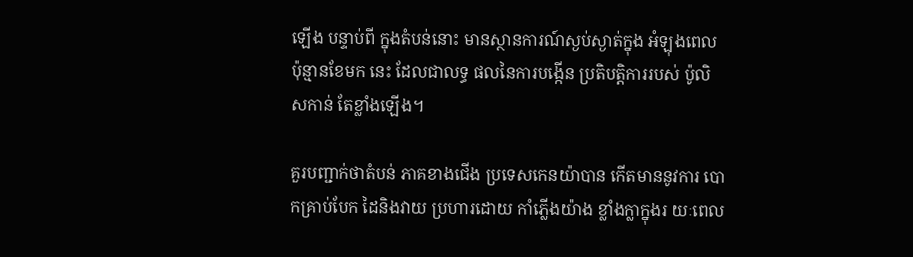ឡើង បន្ទាប់ពី ក្នុងតំបន់នោះ មានស្ថានការណ៍ស្ងប់ស្ងាត់ក្នុង អំឡុងពេល ប៉ុន្មានខែមក នេះ ដែលជាលទ្ធ ផលនៃការបង្កើន ប្រតិបត្តិការរបស់ ប៉ូលិសកាន់ តែខ្លាំងឡើង។

គួរបញ្ជាក់ថាតំបន់ ភាគខាងជើង ប្រទេសកេនយ៉ាបាន កើតមាននូវការ បោកគ្រាប់បែក ដៃនិងវាយ ប្រហារដោយ កាំភ្លើងយ៉ាង ខ្លាំងក្លាក្នុងរ យៈពេល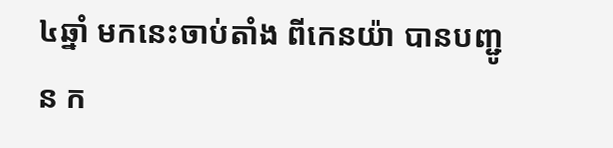៤ឆ្នាំ មកនេះចាប់តាំង ពីកេនយ៉ា បានបញ្ជូន ក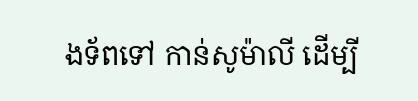ងទ័ពទៅ កាន់សូម៉ាលី ដើម្បី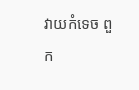វាយកំទេច ពួក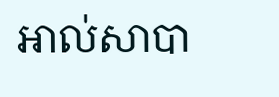អាល់សាបា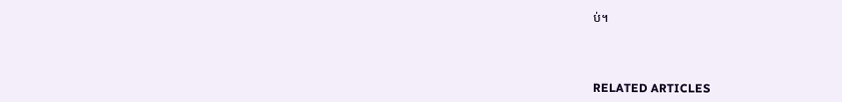ប់។



RELATED ARTICLES